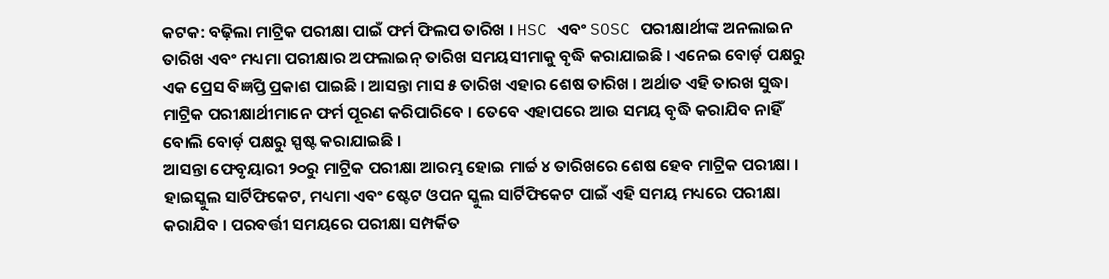କଟକ: ବଢ଼ିଲା ମାଟ୍ରିକ ପରୀକ୍ଷା ପାଇଁ ଫର୍ମ ଫିଲପ ତାରିଖ । HSC ଏବଂ SOSC ପରୀକ୍ଷାର୍ଥୀଙ୍କ ଅନଲାଇନ ତାରିଖ ଏବଂ ମଧ୍ୟମା ପରୀକ୍ଷାର ଅଫଲାଇନ୍ ତାରିଖ ସମୟସୀମାକୁ ବୃଦ୍ଧି କରାଯାଇଛି । ଏନେଇ ବୋର୍ଡ଼ ପକ୍ଷରୁ ଏକ ପ୍ରେସ ବିଜ୍ଞପ୍ତି ପ୍ରକାଶ ପାଇଛି । ଆସନ୍ତା ମାସ ୫ ତାରିଖ ଏହାର ଶେଷ ତାରିଖ । ଅର୍ଥାତ ଏହି ତାରଖ ସୁଦ୍ଧା ମାଟ୍ରିକ ପରୀକ୍ଷାର୍ଥୀମାନେ ଫର୍ମ ପୂରଣ କରିପାରିବେ । ତେବେ ଏହାପରେ ଆଉ ସମୟ ବୃଦ୍ଧି କରାଯିବ ନାହିଁ ବୋଲି ବୋର୍ଡ଼ ପକ୍ଷରୁ ସ୍ପଷ୍ଟ କରାଯାଇଛି ।
ଆସନ୍ତା ଫେବୃୟାରୀ ୨୦ରୁ ମାଟ୍ରିକ ପରୀକ୍ଷା ଆରମ୍ଭ ହୋଇ ମାର୍ଚ୍ଚ ୪ ତାରିଖରେ ଶେଷ ହେବ ମାଟ୍ରିକ ପରୀକ୍ଷା । ହାଇସ୍କୁଲ ସାର୍ଟିଫିକେଟ, ମଧ୍ୟମା ଏବଂ ଷ୍ଟେଟ ଓପନ ସ୍କୁଲ ସାର୍ଟିଫିକେଟ ପାଇଁ ଏହି ସମୟ ମଧ୍ୟରେ ପରୀକ୍ଷା କରାଯିବ । ପରବର୍ତ୍ତୀ ସମୟରେ ପରୀକ୍ଷା ସମ୍ପର୍କିତ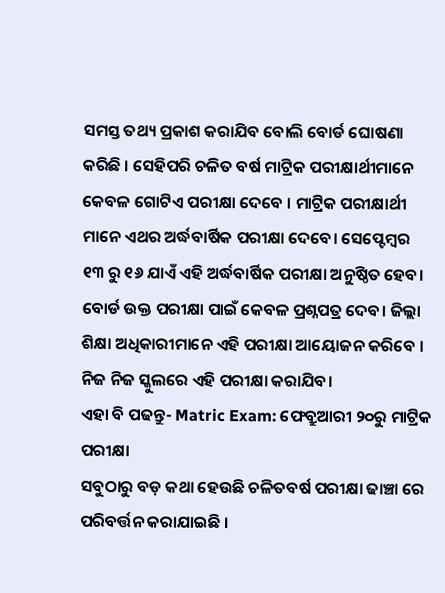ସମସ୍ତ ତଥ୍ୟ ପ୍ରକାଶ କରାଯିବ ବୋଲି ବୋର୍ଡ ଘୋଷଣା କରିଛି । ସେହିପରି ଚଳିତ ବର୍ଷ ମାଟ୍ରିକ ପରୀକ୍ଷାର୍ଥୀମାନେ କେବଳ ଗୋଟିଏ ପରୀକ୍ଷା ଦେବେ । ମାଟ୍ରିକ ପରୀକ୍ଷାର୍ଥୀ ମାନେ ଏଥର ଅର୍ଦ୍ଧବାର୍ଷିକ ପରୀକ୍ଷା ଦେବେ। ସେପ୍ଟେମ୍ବର ୧୩ ରୁ ୧୬ ଯାଏଁ ଏହି ଅର୍ଦ୍ଧବାର୍ଷିକ ପରୀକ୍ଷା ଅନୁଷ୍ଠିତ ହେବ। ବୋର୍ଡ ଉକ୍ତ ପରୀକ୍ଷା ପାଇଁ କେବଳ ପ୍ରଶ୍ନପତ୍ର ଦେବ। ଜିଲ୍ଲା ଶିକ୍ଷା ଅଧିକାରୀମାନେ ଏହି ପରୀକ୍ଷା ଆୟୋଜନ କରିବେ । ନିଜ ନିଜ ସ୍କୁଲରେ ଏହି ପରୀକ୍ଷା କରାଯିବ।
ଏହା ବି ପଢନ୍ତୁ- Matric Exam: ଫେବ୍ରୁଆରୀ ୨୦ରୁ ମାଟ୍ରିକ ପରୀକ୍ଷା
ସବୁଠାରୁ ବଡ଼ କଥା ହେଉଛି ଚଳିତବର୍ଷ ପରୀକ୍ଷା ଢାଞ୍ଚା ରେ ପରିବର୍ତ୍ତନ କରାଯାଇଛି ।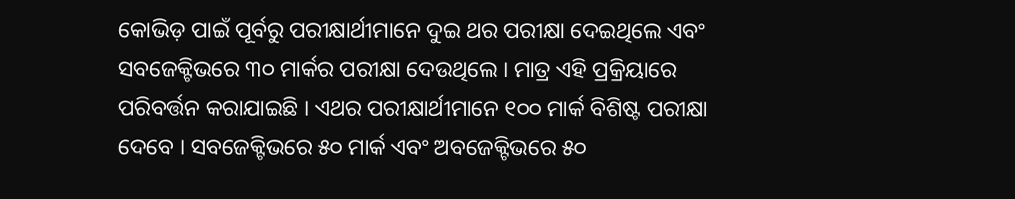କୋଭିଡ଼ ପାଇଁ ପୂର୍ବରୁ ପରୀକ୍ଷାର୍ଥୀମାନେ ଦୁଇ ଥର ପରୀକ୍ଷା ଦେଇଥିଲେ ଏବଂ ସବଜେକ୍ଟିଭରେ ୩୦ ମାର୍କର ପରୀକ୍ଷା ଦେଉଥିଲେ । ମାତ୍ର ଏହି ପ୍ରକ୍ରିୟାରେ ପରିବର୍ତ୍ତନ କରାଯାଇଛି । ଏଥର ପରୀକ୍ଷାର୍ଥୀମାନେ ୧୦୦ ମାର୍କ ବିଶିଷ୍ଟ ପରୀକ୍ଷା ଦେବେ । ସବଜେକ୍ଟିଭରେ ୫୦ ମାର୍କ ଏବଂ ଅବଜେକ୍ଟିଭରେ ୫୦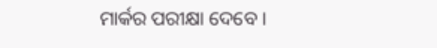ମାର୍କର ପରୀକ୍ଷା ଦେବେ ।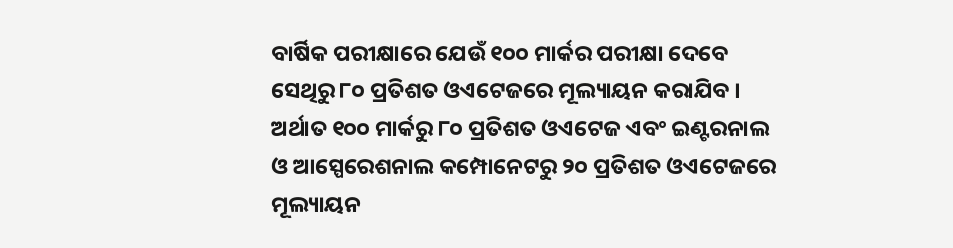ବାର୍ଷିକ ପରୀକ୍ଷାରେ ଯେଉଁ ୧୦୦ ମାର୍କର ପରୀକ୍ଷା ଦେବେ ସେଥିରୁ ୮୦ ପ୍ରତିଶତ ଓଏଟେଜରେ ମୂଲ୍ୟାୟନ କରାଯିବ ।
ଅର୍ଥାତ ୧୦୦ ମାର୍କରୁ ୮୦ ପ୍ରତିଶତ ଓଏଟେଜ ଏବଂ ଇଣ୍ଟରନାଲ ଓ ଆସ୍ପେରେଶନାଲ କମ୍ପୋନେଟରୁ ୨୦ ପ୍ରତିଶତ ଓଏଟେଜରେ ମୂଲ୍ୟାୟନ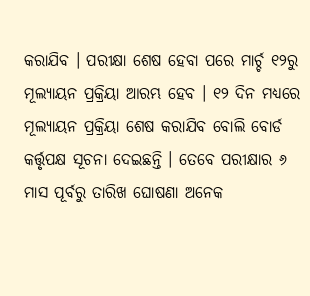କରାଯିବ । ପରୀକ୍ଷା ଶେଷ ହେବା ପରେ ମାର୍ଚ୍ଚ ୧୨ରୁ ମୂଲ୍ୟାୟନ ପ୍ରକ୍ରିୟା ଆରମ୍ଭ ହେବ । ୧୨ ଦିନ ମଧ୍ୟରେ ମୂଲ୍ୟାୟନ ପ୍ରକ୍ରିୟା ଶେଷ କରାଯିବ ବୋଲି ବୋର୍ଡ କର୍ତ୍ତୃପକ୍ଷ ସୂଚନା ଦେଇଛନ୍ତି । ତେବେ ପରୀକ୍ଷାର ୬ ମାସ ପୂର୍ବରୁ ତାରିଖ ଘୋଷଣା ଅନେକ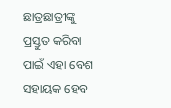ଛାତ୍ରଛାତ୍ରୀଙ୍କୁ ପ୍ରସ୍ତୁତ କରିବା ପାଇଁ ଏହା ବେଶ ସହାୟକ ହେବ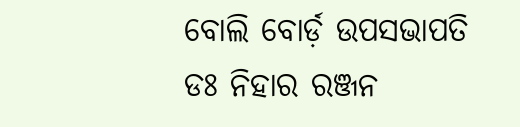ବୋଲି ବୋର୍ଡ଼ ଉପସଭାପତି ଡଃ ନିହାର ରଞ୍ଜନ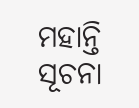ମହାନ୍ତି ସୂଚନା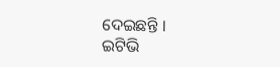ଦେଇଛନ୍ତି ।
ଇଟିଭି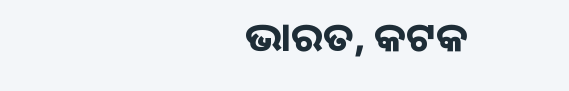ଭାରତ, କଟକ